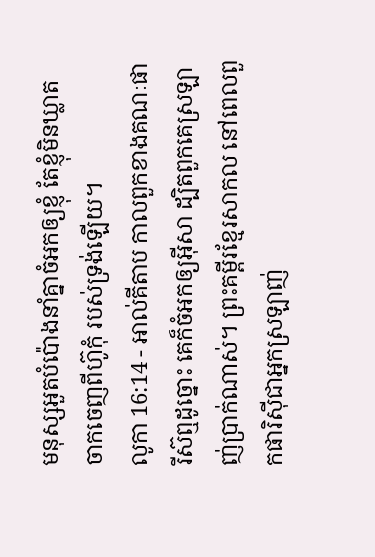មនុស្សអួតបំប៉ោងនាំគ្នាចំអកឲ្យខ្ញុំ តែខ្ញុំមិនឃ្លាតចាកចេញពីហ៊ូកុំ របស់ទ្រង់ឡើយ។
លូកា 16:14 - អាល់គីតាប កាលពួកខាងគណៈផារីស៊ឮដូច្នោះ គេក៏ចំអកឲ្យអ៊ីសា ដ្បិតពួកគេស្រឡាញ់ប្រាក់ណាស់។ ព្រះគម្ពីរខ្មែរសាកល នៅពេលពួកផារិស៊ីជាអ្នកស្រឡាញ់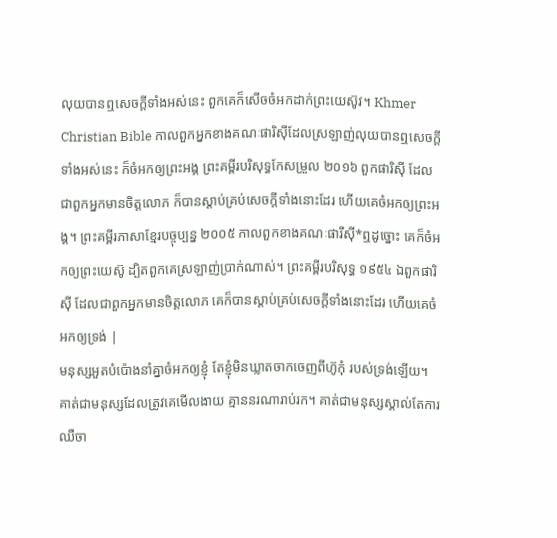លុយបានឮសេចក្ដីទាំងអស់នេះ ពួកគេក៏សើចចំអកដាក់ព្រះយេស៊ូវ។ Khmer Christian Bible កាលពួកអ្នកខាងគណៈផារិស៊ីដែលស្រឡាញ់លុយបានឮសេចក្ដីទាំងអស់នេះ ក៏ចំអកឲ្យព្រះអង្គ ព្រះគម្ពីរបរិសុទ្ធកែសម្រួល ២០១៦ ពួកផារិស៊ី ដែលជាពួកអ្នកមានចិត្តលោភ ក៏បានស្តាប់គ្រប់សេចក្តីទាំងនោះដែរ ហើយគេចំអកឲ្យព្រះអង្គ។ ព្រះគម្ពីរភាសាខ្មែរបច្ចុប្បន្ន ២០០៥ កាលពួកខាងគណៈផារីស៊ី*ឮដូច្នោះ គេក៏ចំអកឲ្យព្រះយេស៊ូ ដ្បិតពួកគេស្រឡាញ់ប្រាក់ណាស់។ ព្រះគម្ពីរបរិសុទ្ធ ១៩៥៤ ឯពួកផារិស៊ី ដែលជាពួកអ្នកមានចិត្តលោភ គេក៏បានស្តាប់គ្រប់សេចក្ដីទាំងនោះដែរ ហើយគេចំអកឲ្យទ្រង់ |
មនុស្សអួតបំប៉ោងនាំគ្នាចំអកឲ្យខ្ញុំ តែខ្ញុំមិនឃ្លាតចាកចេញពីហ៊ូកុំ របស់ទ្រង់ឡើយ។
គាត់ជាមនុស្សដែលត្រូវគេមើលងាយ គ្មាននរណារាប់រក។ គាត់ជាមនុស្សស្គាល់តែការឈឺចា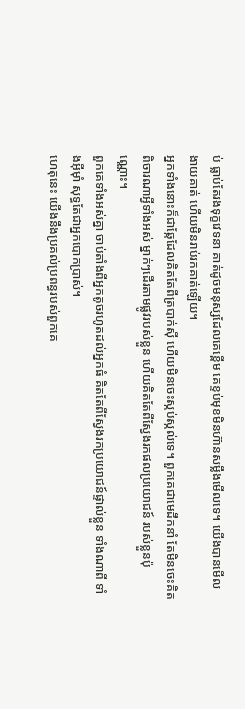ប់ ធ្លាប់តែរងទុក្ខវេទនា គាត់ដូចមនុស្សដែលគេខ្ពើម គេខ្ទប់មុខមិនហ៊ានសម្លឹងមើលទេ។ យើងបានមើលងាយគាត់ ហើយមិនរាប់រកគាត់ឡើយ។
អ្នកទាំងនោះក៏ជាឆ្កែដែលគិតតែពីត្របាក់ស៊ី ហើយមិនចេះស្កប់ស្កល់ទេ។ ពួកគេជាមេដឹកនាំ តែមិនចេះគិតពិចារណាអ្វីទាំងអស់ ម្នាក់ៗដើរតាមផ្លូវរបស់ខ្លួន ហើយគិតតែពីស្វែងរកផលប្រយោជន៍ របស់ខ្លួនប៉ុណ្ណោះ។
ពួកគេទាំងអស់គ្នា ចាប់តាំងពីអ្នកតូចរហូតដល់អ្នកធំ គិតតែពីស្វែងរកប្រយោជន៍ផ្ទាល់ខ្លួន ទាំងណាពី ទាំងអ៊ីមុាំ សុទ្ធតែជាអ្នកបោកប្រាស់។
ហេតុនេះ យើងនឹងប្រគល់ប្រពន្ធរបស់ពួកគេ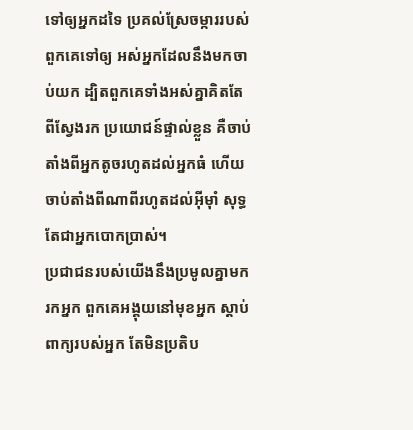ទៅឲ្យអ្នកដទៃ ប្រគល់ស្រែចម្ការរបស់ពួកគេទៅឲ្យ អស់អ្នកដែលនឹងមកចាប់យក ដ្បិតពួកគេទាំងអស់គ្នាគិតតែពីស្វែងរក ប្រយោជន៍ផ្ទាល់ខ្លួន គឺចាប់តាំងពីអ្នកតូចរហូតដល់អ្នកធំ ហើយចាប់តាំងពីណាពីរហូតដល់អ៊ីមុាំ សុទ្ធតែជាអ្នកបោកប្រាស់។
ប្រជាជនរបស់យើងនឹងប្រមូលគ្នាមករកអ្នក ពួកគេអង្គុយនៅមុខអ្នក ស្ដាប់ពាក្យរបស់អ្នក តែមិនប្រតិប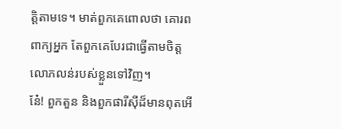ត្តិតាមទេ។ មាត់ពួកគេពោលថា គោរពពាក្យអ្នក តែពួកគេបែរជាធ្វើតាមចិត្តលោភលន់របស់ខ្លួនទៅវិញ។
នែ៎! ពួកតួន និងពួកផារីស៊ីដ៏មានពុតអើ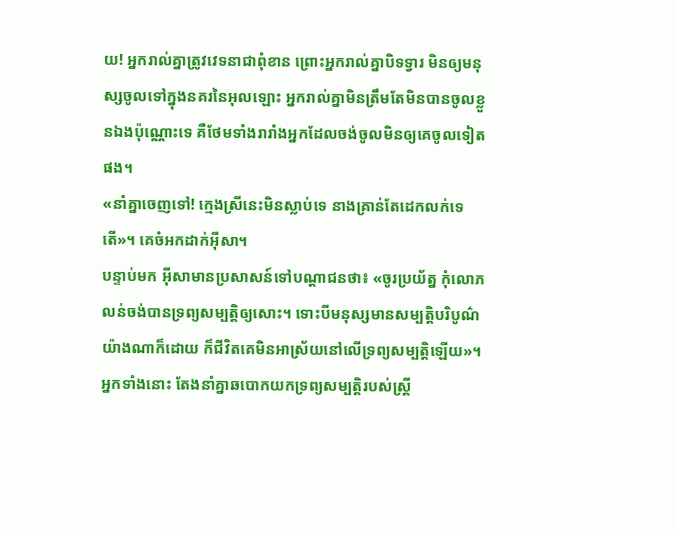យ! អ្នករាល់គ្នាត្រូវវេទនាជាពុំខាន ព្រោះអ្នករាល់គ្នាបិទទ្វារ មិនឲ្យមនុស្សចូលទៅក្នុងនគរនៃអុលឡោះ អ្នករាល់គ្នាមិនត្រឹមតែមិនបានចូលខ្លួនឯងប៉ុណ្ណោះទេ គឺថែមទាំងរារាំងអ្នកដែលចង់ចូលមិនឲ្យគេចូលទៀតផង។
«នាំគ្នាចេញទៅ! ក្មេងស្រីនេះមិនស្លាប់ទេ នាងគ្រាន់តែដេកលក់ទេតើ»។ គេចំអកដាក់អ៊ីសា។
បន្ទាប់មក អ៊ីសាមានប្រសាសន៍ទៅបណ្ដាជនថា៖ «ចូរប្រយ័ត្ន កុំលោភលន់ចង់បានទ្រព្យសម្បត្តិឲ្យសោះ។ ទោះបីមនុស្សមានសម្បត្តិបរិបូណ៌យ៉ាងណាក៏ដោយ ក៏ជីវិតគេមិនអាស្រ័យនៅលើទ្រព្យសម្បត្តិឡើយ»។
អ្នកទាំងនោះ តែងនាំគ្នាឆបោកយកទ្រព្យសម្បត្តិរបស់ស្ដ្រី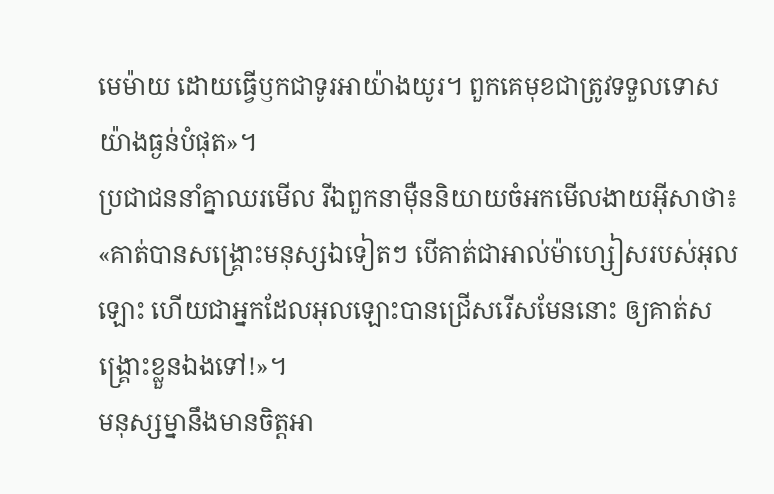មេម៉ាយ ដោយធ្វើឫកជាទូរអាយ៉ាងយូរ។ ពួកគេមុខជាត្រូវទទួលទោសយ៉ាងធ្ងន់បំផុត»។
ប្រជាជននាំគ្នាឈរមើល រីឯពួកនាម៉ឺននិយាយចំអកមើលងាយអ៊ីសាថា៖ «គាត់បានសង្គ្រោះមនុស្សឯទៀតៗ បើគាត់ជាអាល់ម៉ាហ្សៀសរបស់អុលឡោះ ហើយជាអ្នកដែលអុលឡោះបានជ្រើសរើសមែននោះ ឲ្យគាត់សង្គ្រោះខ្លួនឯងទៅ!»។
មនុស្សម្នានឹងមានចិត្ដអា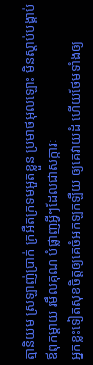ត្មានិយម ស្រឡាញ់ប្រាក់ ក្រអឺតក្រទមអួតខ្លួន ប្រមាថអុលឡោះ មិនស្ដាប់បង្គាប់ឪពុកម្ដាយ រមឹលគុណ បំផ្លាញអ្វីៗដែលជាសក្ការៈ
អ្នកខ្លះទៀតសុខចិត្ដឲ្យគេចំអកឡកឡឺយ ឲ្យគេវាយដំ ហើយថែមទាំងឲ្យ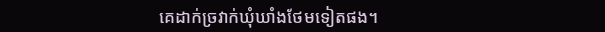គេដាក់ច្រវាក់ឃុំឃាំងថែមទៀតផង។